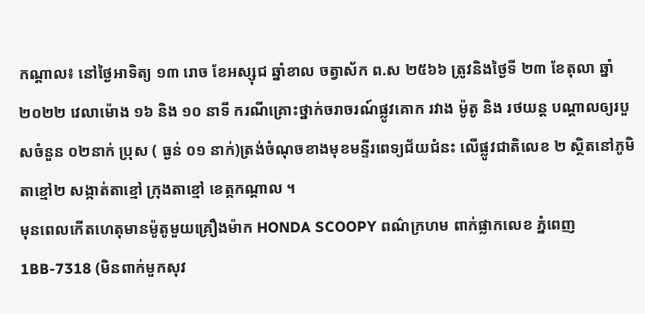កណ្ដាល៖ នៅថ្ងៃអាទិត្យ ១៣ រោច ខែអស្សុជ ឆ្នាំខាល ចត្វាស័ក ព.ស ២៥៦៦ ត្រូវនិងថ្ងៃទី ២៣ ខែតុលា ឆ្នាំ២០២២ វេលាម៉ោង ១៦ និង ១០ នាទី ករណីគ្រោះថ្នាក់ចរាចរណ៍ផ្លូវគោក រវាង ម៉ូតូ និង រថយន្ត បណ្ដាលឲ្យរបួសចំនួន ០២នាក់ ប្រុស ( ធ្ងន់ ០១ នាក់)ត្រង់ចំណុចខាងមុខមន្ទីរពេទ្យជ័យជំនះ លើផ្លូវជាតិលេខ ២ ស្ថិតនៅភូមិតាខ្មៅ២ សង្កាត់តាខ្មៅ ក្រុងតាខ្មៅ ខេត្កកណ្ដាល ។
មុនពេលកើតហេតុមានម៉ូតូមួយគ្រឿងម៉ាក HONDA SCOOPY ពណ៌ក្រហម ពាក់ផ្លាកលេខ ភ្នំពេញ1BB-7318 (មិនពាក់មួកសុវ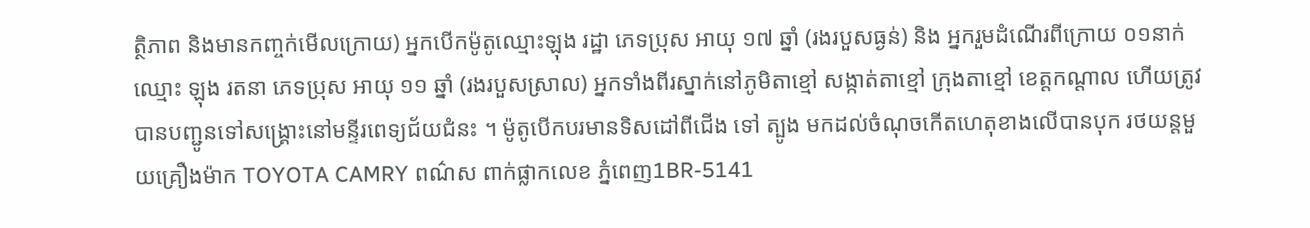ត្ថិភាព និងមានកញ្ចក់មើលក្រោយ) អ្នកបើកម៉ូតូឈ្មោះឡុង រដ្ឋា ភេទប្រុស អាយុ ១៧ ឆ្នាំ (រងរបួសធ្ងន់) និង អ្នករួមដំណើរពីក្រោយ ០១នាក់ ឈ្មោះ ឡុង រតនា ភេទប្រុស អាយុ ១១ ឆ្នាំ (រងរបួសស្រាល) អ្នកទាំងពីរស្នាក់នៅភូមិតាខ្មៅ សង្កាត់តាខ្មៅ ក្រុងតាខ្មៅ ខេត្តកណ្ដាល ហើយត្រូវបានបញ្ជូនទៅសង្រ្គោះនៅមន្ទីរពេទ្យជ័យជំនះ ។ ម៉ូតូបើកបរមានទិសដៅពីជើង ទៅ ត្បូង មកដល់ចំណុចកើតហេតុខាងលើបានបុក រថយន្តមួយគ្រឿងម៉ាក TOYOTA CAMRY ពណ៌ស ពាក់ផ្លាកលេខ ភ្នំពេញ1BR-5141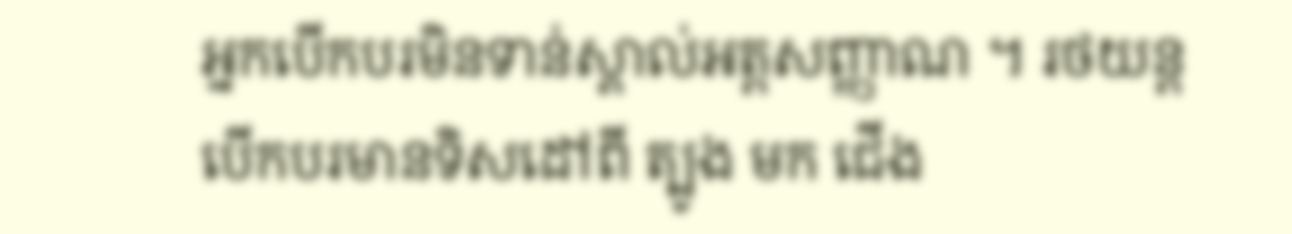អ្នកបើកបរមិនទាន់ស្គាល់អត្តសញ្ញាណ ។ រថយន្តបើកបរមានទិសដៅពី ត្បូង មក ជើង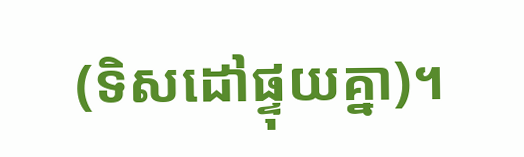(ទិសដៅផ្ទុយគ្នា)។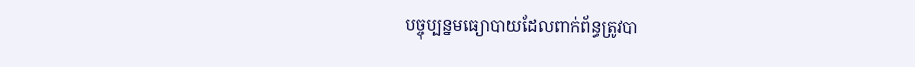បច្ចុប្បន្នមធ្យោបាយដែលពាក់ព័ន្ធត្រូវបា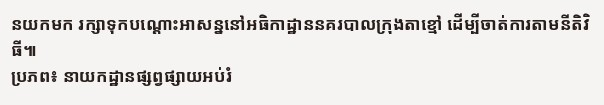នយកមក រក្សាទុកបណ្តោះអាសន្ននៅអធិកាដ្ឋាននគរបាលក្រុងតាខ្មៅ ដើម្បីចាត់ការតាមនីតិវិធី៕
ប្រភព៖ នាយកដ្ឋានផ្សព្វផ្សាយអប់រំ